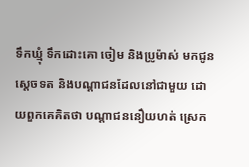ទឹកឃ្មុំ ទឹកដោះគោ ចៀម និងប្រូម៉ាស់ មកជូនស្តេចទត និងបណ្តាជនដែលនៅជាមួយ ដោយពួកគេគិតថា បណ្តាជននឿយហត់ ស្រេក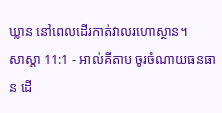ឃ្លាន នៅពេលដើរកាត់វាលរហោស្ថាន។
សាស្តា 11:1 - អាល់គីតាប ចូរចំណាយធនធាន ដើ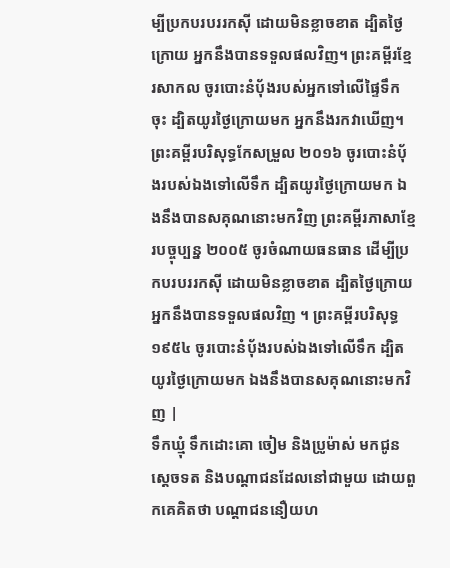ម្បីប្រកបរបររកស៊ី ដោយមិនខ្លាចខាត ដ្បិតថ្ងៃក្រោយ អ្នកនឹងបានទទួលផលវិញ។ ព្រះគម្ពីរខ្មែរសាកល ចូរបោះនំប៉័ងរបស់អ្នកទៅលើផ្ទៃទឹកចុះ ដ្បិតយូរថ្ងៃក្រោយមក អ្នកនឹងរកវាឃើញ។ ព្រះគម្ពីរបរិសុទ្ធកែសម្រួល ២០១៦ ចូរបោះនំបុ័ងរបស់ឯងទៅលើទឹក ដ្បិតយូរថ្ងៃក្រោយមក ឯងនឹងបានសគុណនោះមកវិញ ព្រះគម្ពីរភាសាខ្មែរបច្ចុប្បន្ន ២០០៥ ចូរចំណាយធនធាន ដើម្បីប្រកបរបររកស៊ី ដោយមិនខ្លាចខាត ដ្បិតថ្ងៃក្រោយ អ្នកនឹងបានទទួលផលវិញ ។ ព្រះគម្ពីរបរិសុទ្ធ ១៩៥៤ ចូរបោះនំបុ័ងរបស់ឯងទៅលើទឹក ដ្បិតយូរថ្ងៃក្រោយមក ឯងនឹងបានសគុណនោះមកវិញ |
ទឹកឃ្មុំ ទឹកដោះគោ ចៀម និងប្រូម៉ាស់ មកជូនស្តេចទត និងបណ្តាជនដែលនៅជាមួយ ដោយពួកគេគិតថា បណ្តាជននឿយហ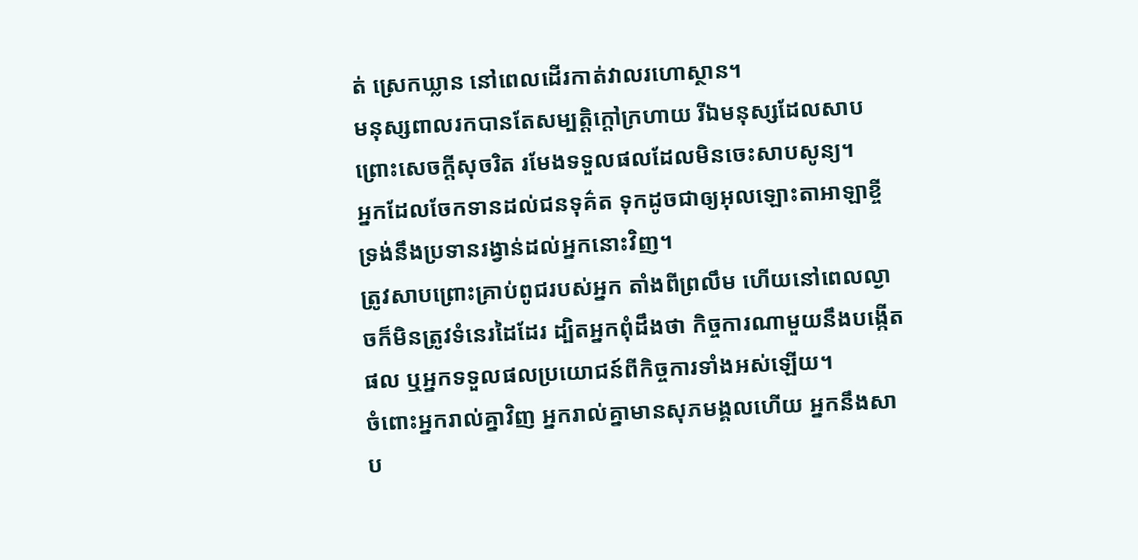ត់ ស្រេកឃ្លាន នៅពេលដើរកាត់វាលរហោស្ថាន។
មនុស្សពាលរកបានតែសម្បត្តិក្ដៅក្រហាយ រីឯមនុស្សដែលសាបព្រោះសេចក្ដីសុចរិត រមែងទទួលផលដែលមិនចេះសាបសូន្យ។
អ្នកដែលចែកទានដល់ជនទុគ៌ត ទុកដូចជាឲ្យអុលឡោះតាអាឡាខ្ចី ទ្រង់នឹងប្រទានរង្វាន់ដល់អ្នកនោះវិញ។
ត្រូវសាបព្រោះគ្រាប់ពូជរបស់អ្នក តាំងពីព្រលឹម ហើយនៅពេលល្ងាចក៏មិនត្រូវទំនេរដៃដែរ ដ្បិតអ្នកពុំដឹងថា កិច្ចការណាមួយនឹងបង្កើតផល ឬអ្នកទទួលផលប្រយោជន៍ពីកិច្ចការទាំងអស់ឡើយ។
ចំពោះអ្នករាល់គ្នាវិញ អ្នករាល់គ្នាមានសុភមង្គលហើយ អ្នកនឹងសាប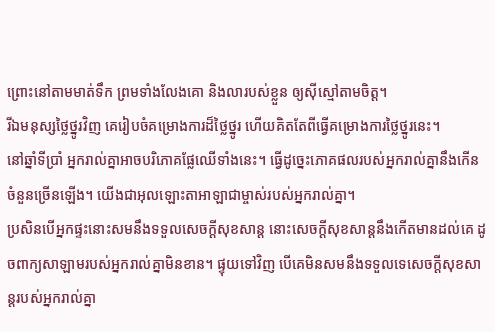ព្រោះនៅតាមមាត់ទឹក ព្រមទាំងលែងគោ និងលារបស់ខ្លួន ឲ្យស៊ីស្មៅតាមចិត្ត។
រីឯមនុស្សថ្លៃថ្នូរវិញ គេរៀបចំគម្រោងការដ៏ថ្លៃថ្នូរ ហើយគិតតែពីធ្វើគម្រោងការថ្លៃថ្នូរនេះ។
នៅឆ្នាំទីប្រាំ អ្នករាល់គ្នាអាចបរិភោគផ្លែឈើទាំងនេះ។ ធ្វើដូច្នេះភោគផលរបស់អ្នករាល់គ្នានឹងកើនចំនួនច្រើនឡើង។ យើងជាអុលឡោះតាអាឡាជាម្ចាស់របស់អ្នករាល់គ្នា។
ប្រសិនបើអ្នកផ្ទះនោះសមនឹងទទួលសេចក្ដីសុខសាន្ដ នោះសេចក្ដីសុខសាន្ដនឹងកើតមានដល់គេ ដូចពាក្យសាឡាមរបស់អ្នករាល់គ្នាមិនខាន។ ផ្ទុយទៅវិញ បើគេមិនសមនឹងទទួលទេសេចក្ដីសុខសាន្ដរបស់អ្នករាល់គ្នា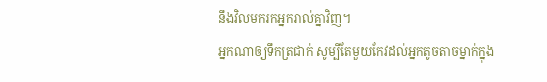នឹងវិលមករកអ្នករាល់គ្នាវិញ។
អ្នកណាឲ្យទឹកត្រជាក់ សូម្បីតែមួយកែវដល់អ្នកតូចតាចម្នាក់ក្នុង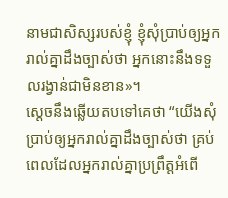នាមជាសិស្សរបស់ខ្ញុំ ខ្ញុំសុំប្រាប់ឲ្យអ្នករាល់គ្នាដឹងច្បាស់ថា អ្នកនោះនឹងទទួលរង្វាន់ជាមិនខាន»។
ស្តេចនឹងឆ្លើយតបទៅគេថា “យើងសុំប្រាប់ឲ្យអ្នករាល់គ្នាដឹងច្បាស់ថា គ្រប់ពេលដែលអ្នករាល់គ្នាប្រព្រឹត្ដអំពើ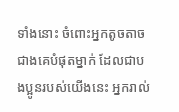ទាំងនោះ ចំពោះអ្នកតូចតាចជាងគេបំផុតម្នាក់ ដែលជាបងប្អូនរបស់យើងនេះ អ្នករាល់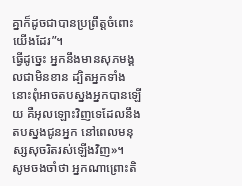គ្នាក៏ដូចជាបានប្រព្រឹត្ដចំពោះយើងដែរ”។
ធ្វើដូច្នេះ អ្នកនឹងមានសុភមង្គលជាមិនខាន ដ្បិតអ្នកទាំងនោះពុំអាចតបស្នងអ្នកបានឡើយ គឺអុលឡោះវិញទេដែលនឹងតបស្នងជូនអ្នក នៅពេលមនុស្សសុចរិតរស់ឡើងវិញ»។
សូមចងចាំថា អ្នកណាព្រោះតិ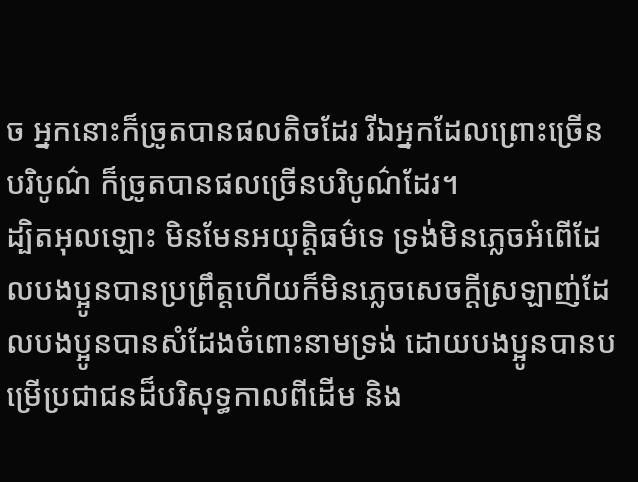ច អ្នកនោះក៏ច្រូតបានផលតិចដែរ រីឯអ្នកដែលព្រោះច្រើនបរិបូណ៌ ក៏ច្រូតបានផលច្រើនបរិបូណ៌ដែរ។
ដ្បិតអុលឡោះ មិនមែនអយុត្ដិធម៌ទេ ទ្រង់មិនភ្លេចអំពើដែលបងប្អូនបានប្រព្រឹត្ដហើយក៏មិនភ្លេចសេចក្ដីស្រឡាញ់ដែលបងប្អូនបានសំដែងចំពោះនាមទ្រង់ ដោយបងប្អូនបានបម្រើប្រជាជនដ៏បរិសុទ្ធកាលពីដើម និង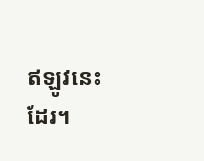ឥឡូវនេះដែរ។